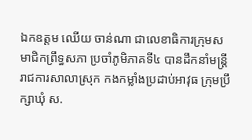ឯកឧត្ដម ឈើយ ចាន់ណា ជាលេខាធិការក្រុមសមាជិកព្រឹទ្ធសភា ប្រចាំភូមិភាគទី៤ បានដឹកនាំមន្ដ្រីរាជការសាលាស្រុក កងកម្លាំងប្រដាប់អាវុធ ក្រុមប្រឹក្សាឃុំ ស.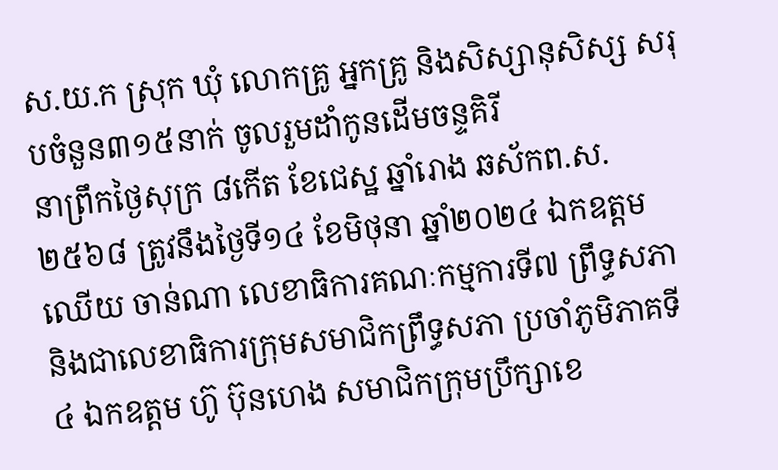ស.យ.ក ស្រុក ឃុំ លោកគ្រូ អ្នកគ្រូ និងសិស្សានុសិស្ស សរុបចំនួន៣១៥នាក់ ចូលរួមដាំកូនដើមចន្ទគិរី
នាព្រឹកថ្ងៃសុក្រ ៨កើត ខែជេស្ឋ ឆ្នាំរោង ឆស័កព.ស.២៥៦៨ ត្រូវនឹងថ្ងៃទី១៤ ខែមិថុនា ឆ្នាំ២០២៤ ឯកឧត្ដម ឈើយ ចាន់ណា លេខាធិការគណៈកម្មការទី៧ ព្រឹទ្ធសភា និងជាលេខាធិការក្រុមសមាជិកព្រឹទ្ធសភា ប្រចាំភូមិភាគទី៤ ឯកឧត្ដម ហ៊ូ ប៊ុនហេង សមាជិកក្រុមប្រឹក្សាខេ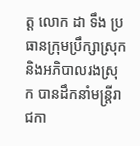ត្ដ លោក ដា ទឹង ប្រធានក្រុមប្រឹក្សាស្រុក និងអភិបាលរងស្រុក បានដឹកនាំមន្ដ្រីរាជកា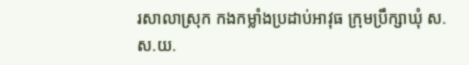រសាលាស្រុក កងកម្លាំងប្រដាប់អាវុធ ក្រុមប្រឹក្សាឃុំ ស.ស.យ.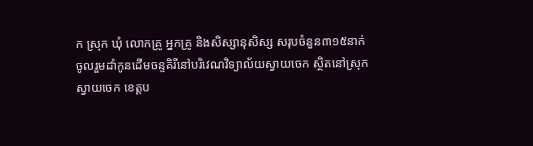ក ស្រុក ឃុំ លោកគ្រូ អ្នកគ្រូ និងសិស្សានុសិស្ស សរុបចំនួន៣១៥នាក់ ចូលរួមដាំកូនដើមចន្ទគិរីនៅបរិវេណវិទ្យាល័យស្វាយចេក ស្ថិតនៅស្រុកស្វាយចេក ខេត្តប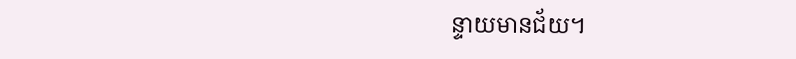ន្ទាយមានជ័យ។